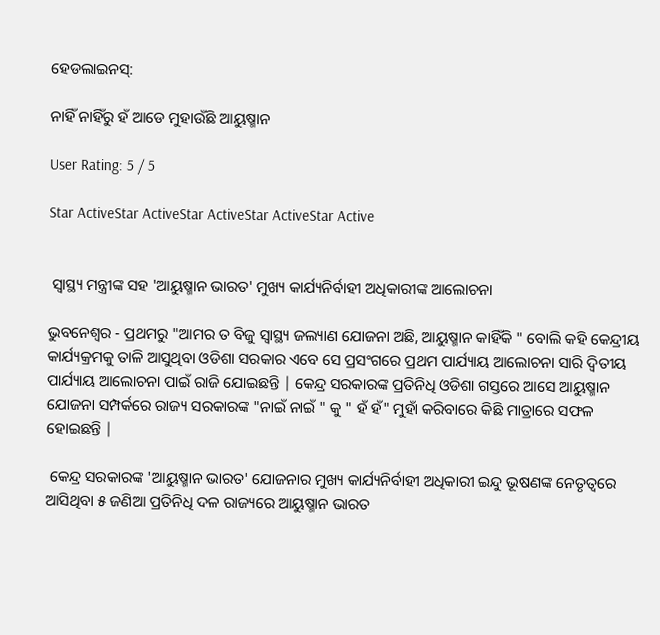ହେଡଲାଇନସ୍:

ନାହିଁ ନାହିଁରୁ ହଁ ଆଡେ ମୁହାଉଁଛି ଆୟୁଷ୍ମାନ

User Rating: 5 / 5

Star ActiveStar ActiveStar ActiveStar ActiveStar Active


 ସ୍ୱାସ୍ଥ୍ୟ ମନ୍ତ୍ରୀଙ୍କ ସହ 'ଆୟୁଷ୍ମାନ ଭାରତ' ମୁଖ୍ୟ କାର୍ଯ୍ୟନିର୍ବାହୀ ଅଧିକାରୀଙ୍କ ଆଲୋଚନା

ଭୁବନେଶ୍ୱର - ପ୍ରଥମରୁ "ଆମର ତ ବିଜୁ ସ୍ୱାସ୍ଥ୍ୟ ଜଲ୍ୟାଣ ଯୋଜନା ଅଛି, ଆୟୁଷ୍ମାନ କାହିଁକି " ବୋଲି କହି କେନ୍ଦ୍ରୀୟ କାର୍ଯ୍ୟକ୍ରମକୁ ତାଳି ଆସୁଥିବା ଓଡିଶା ସରକାର ଏବେ ସେ ପ୍ରସଂଗରେ ପ୍ରଥମ ପାର୍ଯ୍ୟାୟ ଆଲୋଚନା ସାରି ଦ୍ଵିତୀୟ ପାର୍ଯ୍ୟାୟ ଆଲୋଚନା ପାଇଁ ରାଜି ଯୋଇଛନ୍ତି | କେନ୍ଦ୍ର ସରକାରଙ୍କ ପ୍ରତିନିଧି ଓଡିଶା ଗସ୍ତରେ ଆସେ ଆୟୁଷ୍ମାନ ଯୋଜନା ସମ୍ପର୍କରେ ରାଜ୍ୟ ସରକାରଙ୍କ "ନାଇଁ ନାଇଁ " କୁ " ହଁ ହଁ" ମୁହାଁ କରିବାରେ କିଛି ମାତ୍ରାରେ ସଫଳ ହୋଇଛନ୍ତି |

 କେନ୍ଦ୍ର ସରକାରଙ୍କ 'ଆୟୁଷ୍ମାନ ଭାରତ' ଯୋଜନାର ମୁଖ୍ୟ କାର୍ଯ୍ୟନିର୍ବାହୀ ଅଧିକାରୀ ଇନ୍ଦୁ ଭୂଷଣଙ୍କ ନେତୃତ୍ୱରେ ଆସିଥିବା ୫ ଜଣିଆ ପ୍ରତିନିଧି ଦଳ ରାଜ୍ୟରେ ଆୟୁଷ୍ମାନ ଭାରତ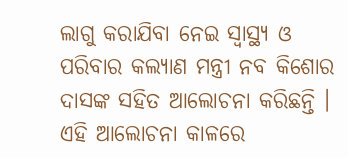ଲାଗୁ କରାଯିବା ନେଇ ସ୍ୱାସ୍ଥ୍ୟ ଓ ପରିବାର କଲ୍ୟାଣ ମନ୍ତ୍ରୀ ନବ କିଶୋର ଦାସଙ୍କ ସହିତ ଆଲୋଚନା କରିଛନ୍ତି । ଏହି ଆଲୋଚନା କାଳରେ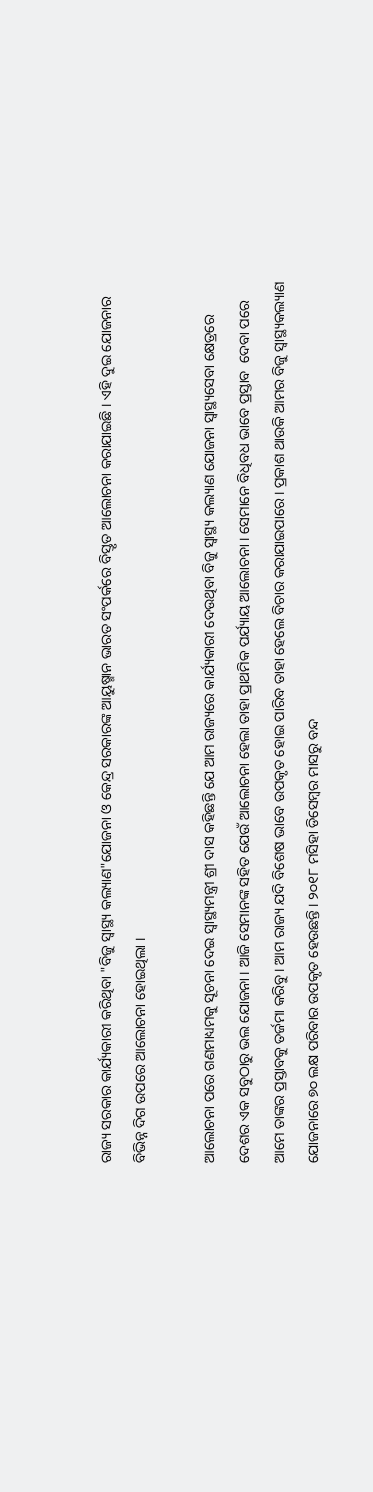ରାଜ୍ୟ ସରକାର କାର୍ଯ୍ୟକାରୀ କରିଥିବା "ବିଜୁ ସ୍ୱାସ୍ଥ୍ୟ କଲ୍ୟାଣ"ଯୋଜନା ଓ କେନ୍ଦ୍ର ସରକାରଙ୍କ ଆୟୁଷ୍ମାନ ଭାରତ ସଂପର୍କରେ ବିସ୍ତୃତ ଆଲୋଚନା କରାଯାଇଛି । ଏହି ଦୁଇ ଯୋଜନାର ବିଭିନ୍ନ ଦିଗ ଉପରେ ଆଲୋଚନା ହୋଇଥିଲା ।

ଆଲୋଚନା ପରେ ଗଣମାଧ୍ୟମକୁ ସୂଚନା ଦେଇ ସ୍ୱାସ୍ଥ୍ୟମନ୍ତ୍ରୀ ଶ୍ରୀ ଦାସ କହିଛନ୍ତି ଯେ ଆମ ରାଜ୍ୟରେ କାର୍ଯ୍ୟକାରୀ ଦେଉଥିବା ବିଜୁ ସ୍ୱାସ୍ଥ୍ୟ କଲ୍ୟାଣ ଯୋଜନା ସ୍ୱାସ୍ଥ୍ୟସେବା କ୍ଷେତ୍ରରେ ଦେଶର ଏକ ସବୁଠାରୁ ଭଲ ଯୋଜନା । ଆଜି ସେମାନଙ୍କ ସହିତ ଯେଉଁ ଆଲୋଚନା ହେଲା ତାହା ପ୍ରାଥମିକ ପର୍ଯ୍ୟାୟ ଆଲୋଚନା । ସେମାନେ ବିଧିବଧ ଭାବେ ପ୍ରସ୍ତାବ  ଦେବା ପରେ ଆମେ ତାଙ୍କର ପ୍ରସ୍ତାବକୁ ତର୍ଜମା କରିବୁ । ଆମ ରାଜ୍ୟ ଯଦି ବିଶେଷ ଭାବେ ଉପକୃତ ହୋଇ ପାରିବ ତାହା ହେଲେ ବିଚାର କରାଯାଇପାରେ । ପ୍ରକାଶ ଥାଉକି ଆମର ବିଜୁ ସ୍ୱାସ୍ଥ୍ୟକଲ୍ୟାଣ ଯୋଜନାରେ ୭୦ ଲକ୍ଷ ପରିବାର ଉପକୃତ ହେଉଛନ୍ତି । ୨୦୧୮ ମସିହା ଡିସେମ୍ବର ମାସରୁ ବନ୍ଦ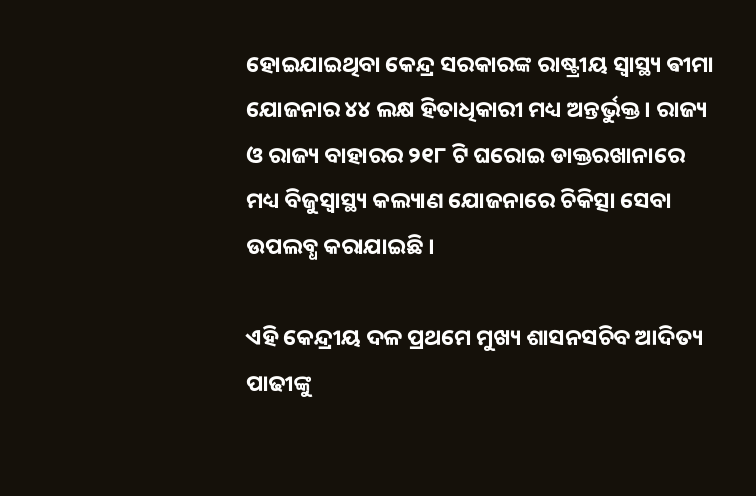ହୋଇଯାଇଥିବା କେନ୍ଦ୍ର ସରକାରଙ୍କ ରାଷ୍ଟ୍ରୀୟ ସ୍ୱାସ୍ଥ୍ୟ ଵୀମା ଯୋଜନାର ୪୪ ଲକ୍ଷ ହିତାଧିକାରୀ ମଧ୍ୟ ଅନ୍ତର୍ଭୁକ୍ତ । ରାଜ୍ୟ ଓ ରାଜ୍ୟ ବାହାରର ୨୧୮ ଟି ଘରୋଇ ଡାକ୍ତରଖାନାରେ ମଧ୍ୟ ବିଜୁସ୍ୱାସ୍ଥ୍ୟ କଲ୍ୟାଣ ଯୋଜନାରେ ଚିକିତ୍ସା ସେବା ଉପଲବ୍ଧ କରାଯାଇଛି ।

ଏହି କେନ୍ଦ୍ରୀୟ ଦଳ ପ୍ରଥମେ ମୁଖ୍ୟ ଶାସନସଚିବ ଆଦିତ୍ୟ ପାଢୀଙ୍କୁ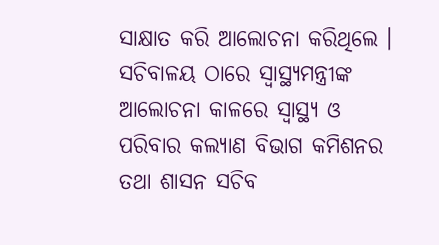ସାକ୍ଷାତ କରି ଆଲୋଚନା କରିଥିଲେ । ସଚିବାଳୟ ଠାରେ ସ୍ୱାସ୍ଥ୍ୟମନ୍ତ୍ରୀଙ୍କ ଆଲୋଚନା କାଳରେ ସ୍ୱାସ୍ଥ୍ୟ ଓ ପରିବାର କଲ୍ୟାଣ ବିଭାଗ କମିଶନର ତଥା ଶାସନ ସଚିବ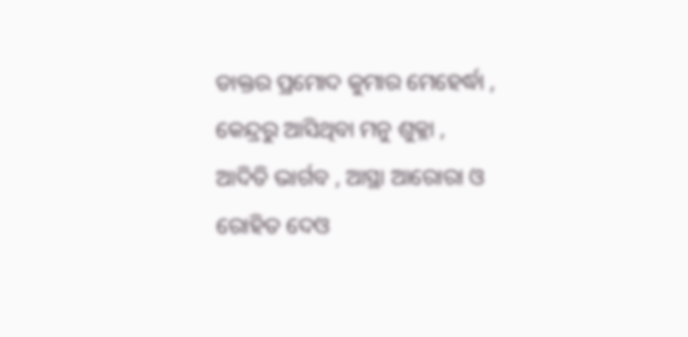ଡାକ୍ତର ପ୍ରମୋଦ କୁମାର ମେହେର୍ଦ୍ଧା , କେନ୍ଦ୍ରରୁ ଆସିଥିବା ମନୁ ଶୁକ୍ଳା , ଆଦିତି ଭାର୍ଗବ , ଆସ୍ଥା ଆରୋରା ଓ ରୋହିତ ଦେଓ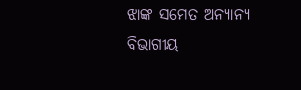ଝାଙ୍କ ସମେତ ଅନ୍ୟାନ୍ୟ ବିଭାଗୀୟ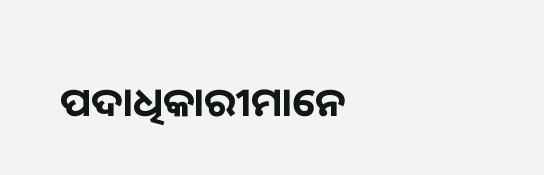ପଦାଧିକାରୀମାନେ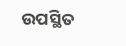ଉପସ୍ଥିତ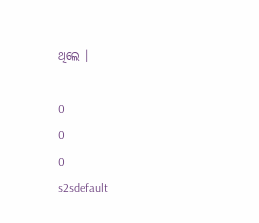ଥିଲେ ।

0
0
0
s2sdefault